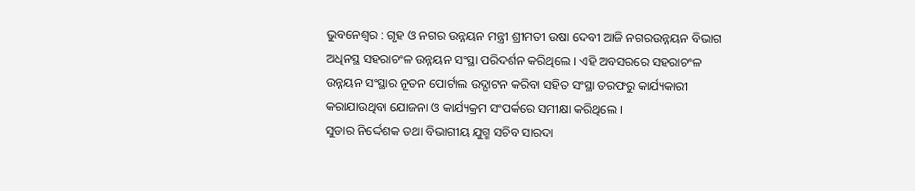ଭୁବନେଶ୍ୱର : ଗୃହ ଓ ନଗର ଉନ୍ନୟନ ମନ୍ତ୍ରୀ ଶ୍ରୀମତୀ ଉଷା ଦେବୀ ଆଜି ନଗରଉନ୍ନୟନ ବିଭାଗ ଅଧିନସ୍ଥ ସହରାଚଂଳ ଉନ୍ନୟନ ସଂସ୍ଥା ପରିଦର୍ଶନ କରିଥିଲେ । ଏହି ଅବସରରେ ସହରାଚଂଳ ଉନ୍ନୟନ ସଂସ୍ଥାର ନୂତନ ପୋର୍ଟାଲ ଉଦ୍ଘାଟନ କରିବା ସହିତ ସଂସ୍ଥା ତରଫରୁ କାର୍ଯ୍ୟକାରୀ କରାଯାଉଥିବା ଯୋଜନା ଓ କାର୍ଯ୍ୟକ୍ରମ ସଂପର୍କରେ ସମୀକ୍ଷା କରିଥିଲେ ।
ସୁଡାର ନିର୍ଦ୍ଦେଶକ ତଥା ବିଭାଗୀୟ ଯୁଗ୍ମ ସଚିବ ସାରଦା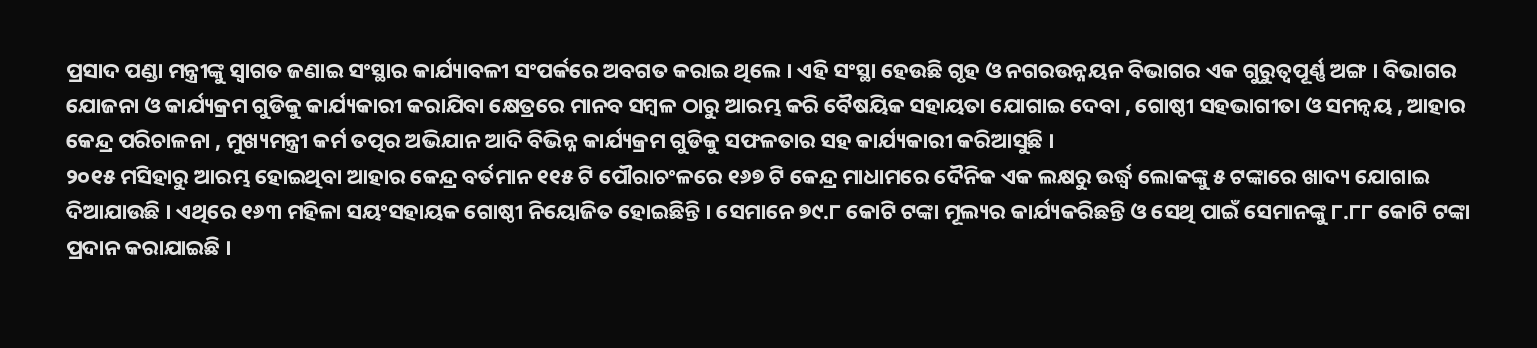ପ୍ରସାଦ ପଣ୍ଡା ମନ୍ତ୍ରୀଙ୍କୁ ସ୍ୱାଗତ ଜଣାଇ ସଂସ୍ଥାର କାର୍ଯ୍ୟାବଳୀ ସଂପର୍କରେ ଅବଗତ କରାଇ ଥିଲେ । ଏହି ସଂସ୍ଥା ହେଉଛି ଗୃହ ଓ ନଗରଉନ୍ନୟନ ବିଭାଗର ଏକ ଗୁରୁତ୍ୱପୂର୍ଣ୍ଣ ଅଙ୍ଗ । ବିଭାଗର ଯୋଜନା ଓ କାର୍ଯ୍ୟକ୍ରମ ଗୁଡିକୁ କାର୍ଯ୍ୟକାରୀ କରାଯିବା କ୍ଷେତ୍ରରେ ମାନବ ସମ୍ବଳ ଠାରୁ ଆରମ୍ଭ କରି ବୈଷୟିକ ସହାୟତା ଯୋଗାଇ ଦେବା , ଗୋଷ୍ଠୀ ସହଭାଗୀତା ଓ ସମନ୍ୱୟ , ଆହାର କେନ୍ଦ୍ର ପରିଚାଳନା , ମୁଖ୍ୟମନ୍ତ୍ରୀ କର୍ମ ତତ୍ପର ଅଭିଯାନ ଆଦି ବିଭିନ୍ନ କାର୍ଯ୍ୟକ୍ରମ ଗୁଡିକୁ ସଫଳତାର ସହ କାର୍ଯ୍ୟକାରୀ କରିଆସୁଛି ।
୨୦୧୫ ମସିହାରୁ ଆରମ୍ଭ ହୋଇଥିବା ଆହାର କେନ୍ଦ୍ର ବର୍ତମାନ ୧୧୫ ଟି ପୌରାଚଂଳରେ ୧୬୭ ଟି କେନ୍ଦ୍ର ମାଧାମରେ ଦୈନିକ ଏକ ଲକ୍ଷରୁ ଉର୍ଦ୍ଧ୍ୱ ଲୋକଙ୍କୁ ୫ ଟଙ୍କାରେ ଖାଦ୍ୟ ଯୋଗାଇ ଦିଆଯାଉଛି । ଏଥିରେ ୧୬୩ ମହିଳା ସୟଂସହାୟକ ଗୋଷ୍ଠୀ ନିୟୋଜିତ ହୋଇଛିନ୍ତି । ସେମାନେ ୭୯.୮ କୋଟି ଟଙ୍କା ମୂଲ୍ୟର କାର୍ଯ୍ୟକରିଛନ୍ତି ଓ ସେଥି ପାଇଁ ସେମାନଙ୍କୁ ୮.୮୮ କୋଟି ଟଙ୍କା ପ୍ରଦାନ କରାଯାଇଛି ।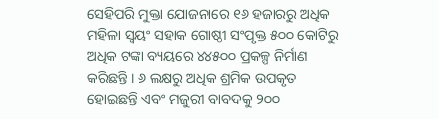ସେହିପରି ମୁକ୍ତା ଯୋଜନାରେ ୧୬ ହଜାରରୁ ଅଧିକ ମହିଳା ସ୍ୱୟଂ ସହାକ ଗୋଷ୍ଠୀ ସଂପୃକ୍ତ ୫୦୦ କୋଟିରୁ ଅଧିକ ଟଙ୍କା ବ୍ୟୟରେ ୪୪୫୦୦ ପ୍ରକଳ୍ପ ନିର୍ମାଣ କରିଛନ୍ତି । ୬ ଲକ୍ଷରୁ ଅଧିକ ଶ୍ରମିକ ଉପକୃତ ହୋଇଛନ୍ତି ଏବଂ ମଜୁରୀ ବାବଦକୁ ୨୦୦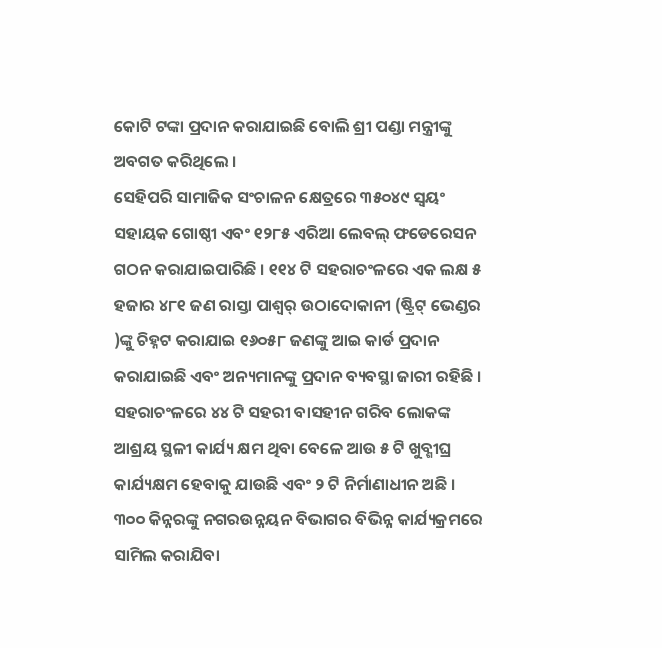କୋଟି ଟଙ୍କା ପ୍ରଦାନ କରାଯାଇଛି ବୋଲି ଶ୍ରୀ ପଣ୍ଡା ମନ୍ତ୍ରୀଙ୍କୁ ଅବଗତ କରିଥିଲେ ।
ସେହିପରି ସାମାଜିକ ସଂଚାଳନ କ୍ଷେତ୍ରରେ ୩୫୦୪୯ ସ୍ୱୟଂ ସହାୟକ ଗୋଷ୍ଠୀ ଏବଂ ୧୨୮୫ ଏରିଆ ଲେବଲ୍ ଫଡେରେସନ ଗଠନ କରାଯାଇପାରିଛି । ୧୧୪ ଟି ସହରାଚଂଳରେ ଏକ ଲକ୍ଷ ୫ ହଜାର ୪୮୧ ଜଣ ରାସ୍ତା ପାଶ୍ୱର୍ ଉଠାଦୋକାନୀ (ଷ୍ଟ୍ରିଟ୍ ଭେଣ୍ଡର )ଙ୍କୁ ଚିହ୍ନଟ କରାଯାଇ ୧୬୦୫୮ ଜଣଙ୍କୁ ଆଇ କାର୍ଡ ପ୍ରଦାନ କରାଯାଇଛି ଏବଂ ଅନ୍ୟମାନଙ୍କୁ ପ୍ରଦାନ ବ୍ୟବସ୍ଥା ଜାରୀ ରହିଛି । ସହରାଚଂଳରେ ୪୪ ଟି ସହରୀ ବାସହୀନ ଗରିବ ଲୋକଙ୍କ ଆଶ୍ରୟ ସ୍ଥଳୀ କାର୍ଯ୍ୟ କ୍ଷମ ଥିବା ବେଳେ ଆଉ ୫ ଟି ଖୁବ୍ଶୀଘ୍ର କାର୍ଯ୍ୟକ୍ଷମ ହେବାକୁ ଯାଉଛି ଏବଂ ୨ ଟି ନିର୍ମାଣାଧୀନ ଅଛି ।
୩୦୦ କିନ୍ନରଙ୍କୁ ନଗରଉନ୍ନୟନ ବିଭାଗର ବିଭିନ୍ନ କାର୍ଯ୍ୟକ୍ରମରେ ସାମିଲ କରାଯିବା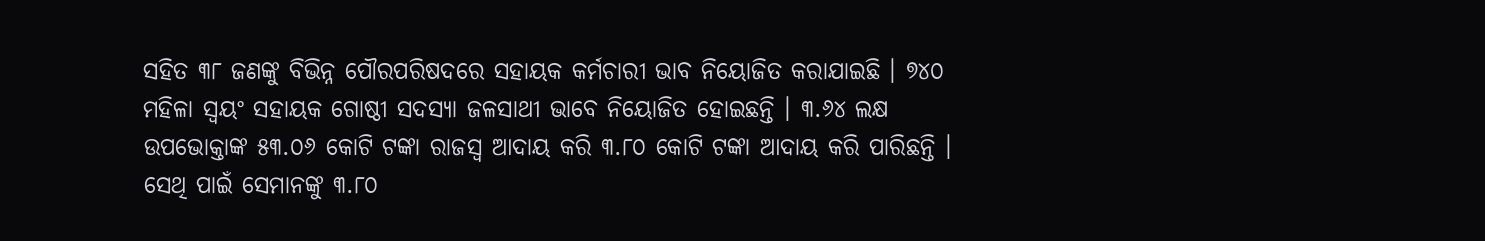ସହିତ ୩୮ ଜଣଙ୍କୁ ବିଭିନ୍ନ ପୌରପରିଷଦରେ ସହାୟକ କର୍ମଚାରୀ ଭାବ ନିୟୋଜିତ କରାଯାଇଛି । ୭୪୦ ମହିଳା ସ୍ୱୟଂ ସହାୟକ ଗୋଷ୍ଠୀ ସଦସ୍ୟା ଜଳସାଥୀ ଭାବେ ନିୟୋଜିତ ହୋଇଛନ୍ତି । ୩.୬୪ ଲକ୍ଷ ଉପଭୋକ୍ତାଙ୍କ ୫୩.୦୬ କୋଟି ଟଙ୍କା ରାଜସ୍ୱ ଆଦାୟ କରି ୩.୮୦ କୋଟି ଟଙ୍କା ଆଦାୟ କରି ପାରିଛନ୍ତି । ସେଥି ପାଇଁ ସେମାନଙ୍କୁ ୩.୮୦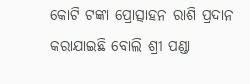କୋଟି ଟଙ୍କା ପ୍ରୋତ୍ସାହନ ରାଶି ପ୍ରଦାନ କରାଯାଇଛି ବୋଲି ଶ୍ରୀ ପଣ୍ଡା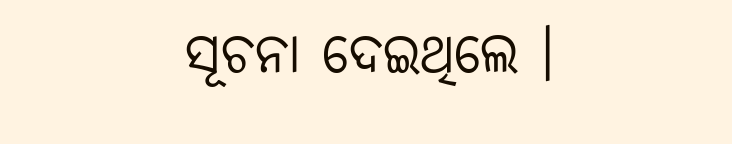ସୂଚନା ଦେଇଥିଲେ ।